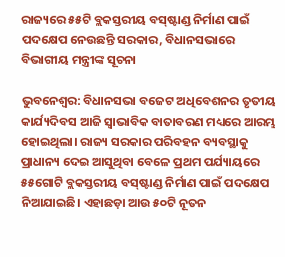ରାଜ୍ୟରେ ୫୫ଟି ବ୍ଲକସ୍ତରୀୟ ବସ୍‍ଷ୍ଟାଣ୍ଡ ନିର୍ମାଣ ପାଇଁ ପଦକ୍ଷେପ ନେଉଛନ୍ତି ସରକାର, ବିଧାନସଭାରେ ବିଭାଗୀୟ ମନ୍ତ୍ରୀଙ୍କ ସୂଚନା

ଭୁବନେଶ୍ୱର: ବିଧାନସଭା ବଜେଟ ଅଧିବେଶନର ତୃତୀୟ କାର୍ଯ୍ୟଦିବସ ଆଜି ସ୍ୱାଭାବିକ ବାତାବରଣ ମଧ୍ୟରେ ଆରମ୍ଭ ହୋଇଥିଲା। ରାଜ୍ୟ ସରକାର ପରିବହନ ବ୍ୟବସ୍ଥାକୁ ପ୍ରାଧାନ୍ୟ ଦେଇ ଆସୁଥିବା ବେଳେ ପ୍ରଥମ ପର୍ଯ୍ୟାୟରେ ୫୫ଗୋଟି ବ୍ଲକସ୍ତରୀୟ ବସ୍‌ଷ୍ଟାଣ୍ଡ ନିର୍ମାଣ ପାଇଁ ପଦକ୍ଷେପ ନିଆଯାଇଛି। ଏହାଛଡ଼ା ଆଉ ୫୦ଟି ନୂତନ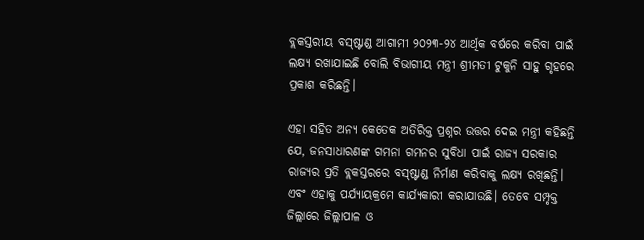ବ୍ଲକସ୍ତରୀୟ ବସ୍‌ଷ୍ଟାଣ୍ଡ ଆଗାମୀ ୨୦୨୩-୨୪ ଆର୍ଥିକ ବର୍ଷରେ କରିବା ପାଇଁ ଲକ୍ଷ୍ୟ ରଖାଯାଇଛି ବୋଲି ବିଭାଗୀୟ ମନ୍ତ୍ରୀ ଶ୍ରୀମତୀ ଟୁକୁନି ସାହୁ ଗୃହରେ ପ୍ରକାଶ କରିଛନ୍ତି।

ଏହା ସହିତ ଅନ୍ୟ କେତେକ ଅତିରିକ୍ତ ପ୍ରଶ୍ନର ଉତ୍ତର ଦେଇ ମନ୍ତ୍ରୀ କହିଛନ୍ତି ଯେ, ଜନସାଧାରଣଙ୍କ ଗମନା ଗମନର ସୁବିଧା ପାଇଁ ରାଜ୍ୟ ସରକାର ରାଜ୍ୟର ପ୍ରତି ବ୍ଲକସ୍ତରରେ ବସ୍‌ଷ୍ଟାଣ୍ଡ ନିର୍ମାଣ କରିବାକୁ ଲକ୍ଷ୍ୟ ରଖିଛନ୍ତି। ଏବଂ ଏହାକୁ ପର୍ଯ୍ୟାୟକ୍ରମେ କାର୍ଯ୍ୟକାରୀ କରାଯାଉଛି। ତେବେ ସମ୍ପୃକ୍ତ ଜିଲ୍ଲାରେ ଜିଲ୍ଲାପାଳ ଓ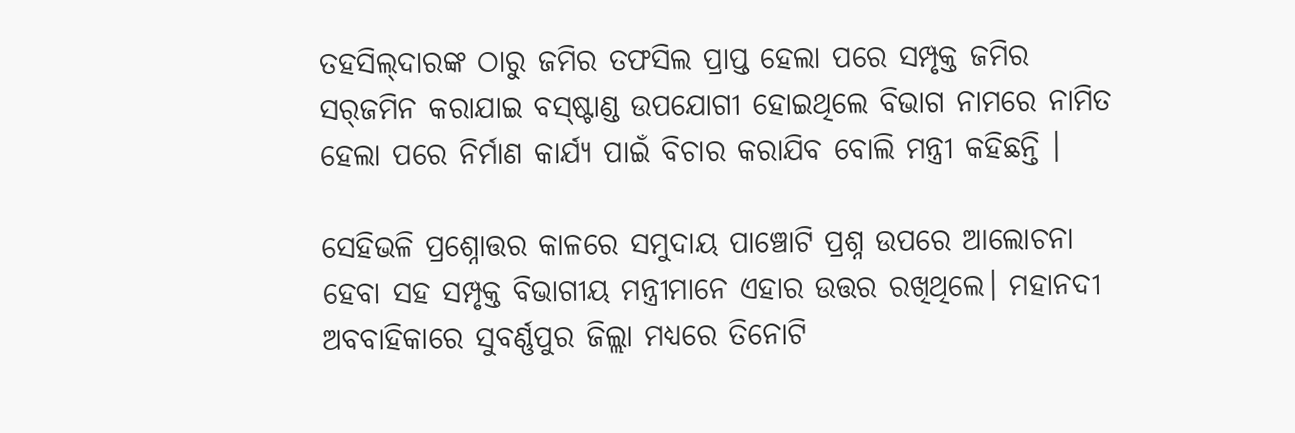ତହସିଲ୍‌ଦାରଙ୍କ ଠାରୁ ଜମିର ତଫସିଲ ପ୍ରାପ୍ତ ହେଲା ପରେ ସମ୍ପୃକ୍ତ ଜମିର ସର୍‌ଜମିନ କରାଯାଇ ବସ୍‌ଷ୍ଟାଣ୍ଡ ଉପଯୋଗୀ ହୋଇଥିଲେ ବିଭାଗ ନାମରେ ନାମିତ ହେଲା ପରେ ନିର୍ମାଣ କାର୍ଯ୍ୟ ପାଇଁ ବିଚାର କରାଯିବ ବୋଲି ମନ୍ତ୍ରୀ କହିଛନ୍ତି ।

ସେହିଭଳି ପ୍ରଶ୍ନୋତ୍ତର କାଳରେ ସମୁଦାୟ ପାଞ୍ଚୋଟି ପ୍ରଶ୍ନ ଉପରେ ଆଲୋଚନା ହେବା ସହ ସମ୍ପୃକ୍ତ ବିଭାଗୀୟ ମନ୍ତ୍ରୀମାନେ ଏହାର ଉତ୍ତର ରଖିଥିଲେ। ମହାନଦୀ ଅବବାହିକାରେ ସୁବର୍ଣ୍ଣପୁର ଜିଲ୍ଲା ମଧ୍ୟରେ ତିନୋଟି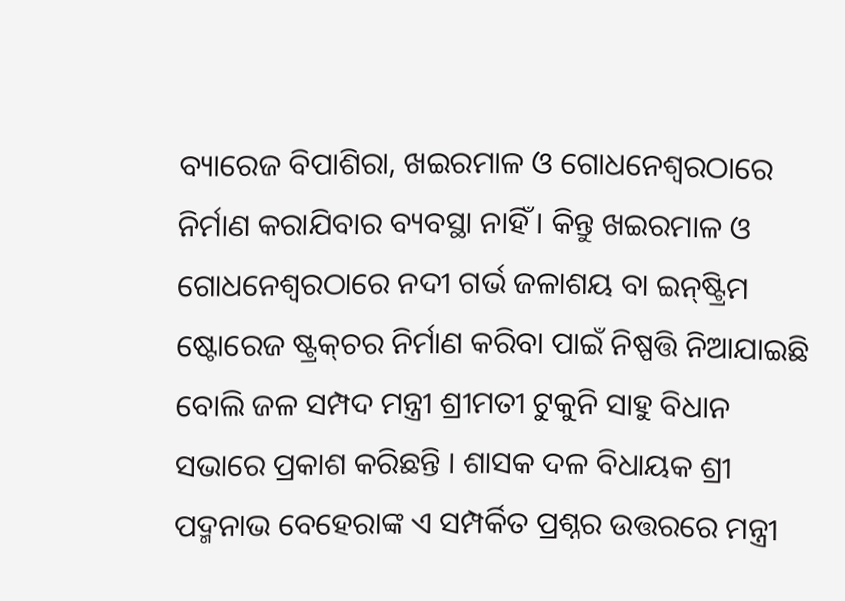ବ୍ୟାରେଜ ବିପାଶିରା, ଖଇରମାଳ ଓ ଗୋଧନେଶ୍ୱରଠାରେ ନିର୍ମାଣ କରାଯିବାର ବ୍ୟବସ୍ଥା ନାହିଁ । କିନ୍ତୁ ଖଇରମାଳ ଓ ଗୋଧନେଶ୍ୱରଠାରେ ନଦୀ ଗର୍ଭ ଜଳାଶୟ ବା ଇନ୍‌ଷ୍ଟ୍ରିମ ଷ୍ଟୋରେଜ ଷ୍ଟ୍ରକ୍‌ଚର ନିର୍ମାଣ କରିବା ପାଇଁ ନିଷ୍ପତ୍ତି ନିଆଯାଇଛି ବୋଲି ଜଳ ସମ୍ପଦ ମନ୍ତ୍ରୀ ଶ୍ରୀମତୀ ଟୁକୁନି ସାହୁ ବିଧାନ ସଭାରେ ପ୍ରକାଶ କରିଛନ୍ତି । ଶାସକ ଦଳ ବିଧାୟକ ଶ୍ରୀ ପଦ୍ମନାଭ ବେହେରାଙ୍କ ଏ ସମ୍ପର୍କିତ ପ୍ରଶ୍ନର ଉତ୍ତରରେ ମନ୍ତ୍ରୀ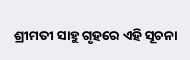ଶ୍ରୀମତୀ ସାହୁ ଗୃହରେ ଏହି ସୂଚନା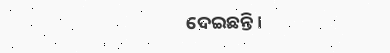ଦେଇଛନ୍ତି।